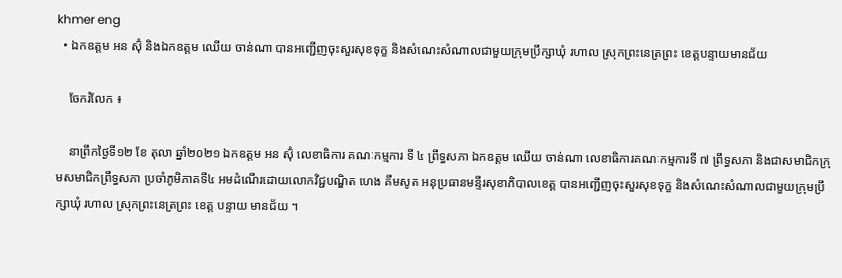khmer eng
  • ឯកឧត្តម អន ស៊ុំ និងឯកឧត្តម ឈើយ ចាន់ណា បានអញ្ជើញចុះសួរសុខទុក្ខ និងសំណេះសំណាលជាមួយក្រុមប្រឹក្សាឃុំ រហាល ស្រុកព្រះនេត្រព្រះ ខេត្តបន្ទាយមានជ័យ

    ចែករំលែក ៖

    នាព្រឹកថ្ងៃទី១២ ខែ តុលា ឆ្នាំ២០២១ ឯកឧត្តម អន ស៊ុំ លេខាធិការ គណៈកម្មការ ទី ៤ ព្រឹទ្ធសភា ឯកឧត្តម ឈើយ ចាន់ណា លេខាធិការគណៈកម្មការទី ៧ ព្រឹទ្ធសភា និងជាសមាជិកក្រុមសមាជិកព្រឹទ្ធសភា ប្រចាំភូមិភាគទី៤ អមដំណើរដោយលោកវិជ្ជបណ្ឌិត ហេង គឹមសូត អនុប្រធានមន្ទីរសុខាភិបាលខេត្ត បានអញ្ជើញចុះសួរសុខទុក្ខ និងសំណេះសំណាលជាមួយក្រុមប្រឹក្សាឃុំ រហាល ស្រុកព្រះនេត្រព្រះ ខេត្ត បន្ទាយ មានជ័យ ។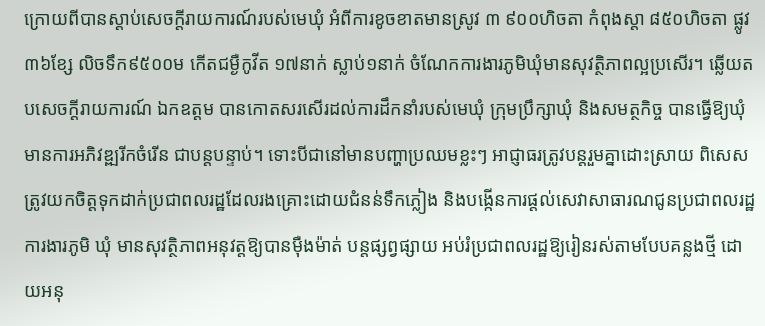ក្រោយពីបានស្តាប់សេចក្តីរាយការណ៍របស់មេឃុំ អំពីការខូចខាតមានស្រូវ ៣ ៩០០ហិចតា កំពុងស្ដា ៨៥០ហិចតា ផ្លូវ ៣៦ខ្សែ លិចទឹក៩៥០០ម កើតជម្ងឺកូវីត ១៧នាក់ ស្លាប់១នាក់ ចំណែកការងារភូមិឃុំមានសុវត្ថិភាពល្អប្រសើរ។ ឆ្លើយតបសេចក្ដីរាយការណ៍ ឯកឧត្តម បានកោតសរសើរដល់ការដឹកនាំរបស់មេឃុំ ក្រុមប្រឹក្សាឃុំ និងសមត្ថកិច្ច បានធ្វើឱ្យឃុំមានការអភិវឌ្ឍរីកចំរើន ជាបន្តបន្ទាប់។ ទោះបីជានៅមានបញ្ហាប្រឈមខ្លះៗ អាជ្ញាធរត្រូវបន្តរួមគ្នាដោះស្រាយ ពិសេសត្រូវយកចិត្តទុកដាក់ប្រជាពលរដ្ឋដែលរងគ្រោះដោយជំនន់ទឹកភ្លៀង និងបង្កើនការផ្តល់សេវាសាធារណជូនប្រជាពលរដ្ឋ ការងារភូមិ ឃុំ មានសុវត្ថិភាពអនុវត្តឱ្យបានម៉ឺងម៉ាត់ បន្តផ្សព្វផ្សាយ អប់រំប្រជាពលរដ្ឋឱ្យរៀនរស់តាមបែបគន្លងថ្មី ដោយអនុ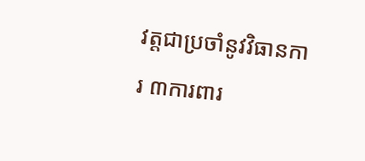វត្តជាប្រចាំនូវវិធានការ ៣ការពារ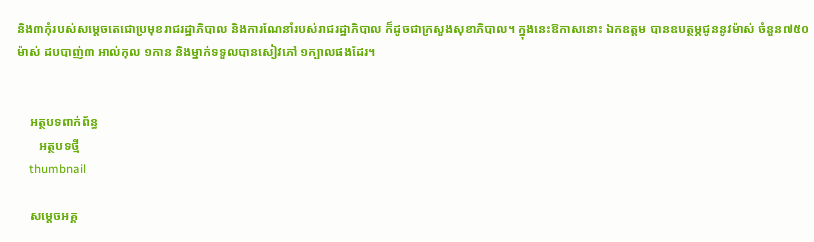និង៣កុំរបស់សម្តេចតេជោប្រមុខរាជរដ្ឋាភិបាល និងការណែនាំរបស់រាជរដ្ឋាភិបាល ក៏ដូចជាក្រសួងសុខាភិបាល។ ក្នុងនេះឱកាសនោះ ឯកឧត្តម បានឧបត្ថម្ភជូននូវម៉ាស់ ចំនួន៧៥០ម៉ាស់ ដបបាញ់៣ អាល់កុល ១កាន និងម្នាក់ទទួលបានសៀវភៅ ១ក្បាលផងដែរ។


    អត្ថបទពាក់ព័ន្ធ
       អត្ថបទថ្មី
    thumbnail

    សម្តេចអគ្គ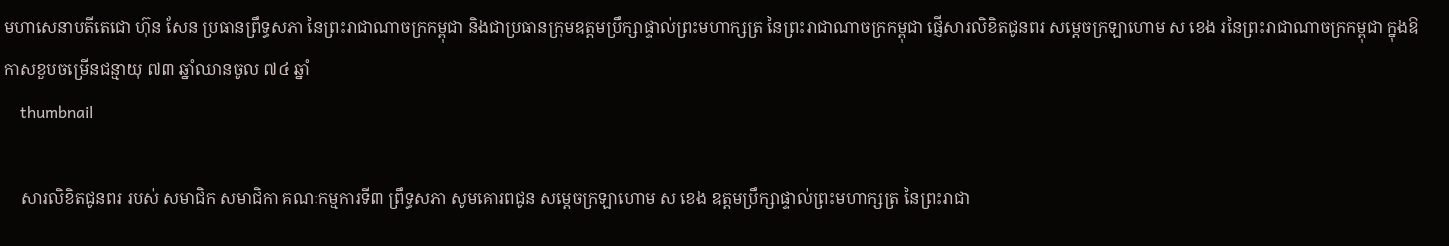មហាសេនាបតីតេជោ ហ៊ុន សែន ប្រធានព្រឹទ្ធសភា នៃព្រះរាជាណាចក្រកម្ពុជា និងជាប្រធានក្រុមឧត្តមប្រឹក្សាផ្ទាល់ព្រះមហាក្សត្រ នៃព្រះរាជាណាចក្រកម្ពុជា ផ្ញើសារលិខិតជូនពរ សម្តេចក្រឡាហោម ស ខេង រនៃព្រះរាជាណាចក្រកម្ពុជា ក្នុងឱកាសខួបចម្រើនជន្មាយុ ៧៣ ឆ្នាំឈានចូល ៧៤ ឆ្នាំ
    thumbnail

    សារលិខិតជូនពរ របស់ សមាជិក សមាជិកា គណៈកម្មការទី៣ ព្រឹទ្ធសភា សូមគោរពជូន សម្តេចក្រឡាហោម ស ខេង ឧត្តមប្រឹក្សាផ្ទាល់ព្រះមហាក្សត្រ នៃព្រះរាជា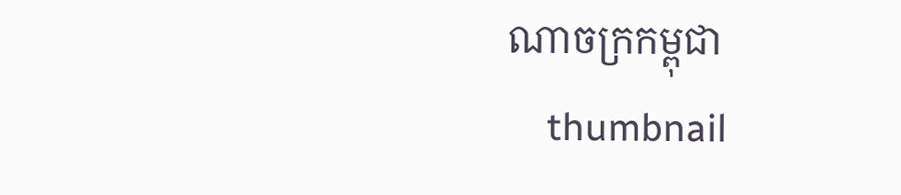ណាចក្រកម្ពុជា
    thumbnail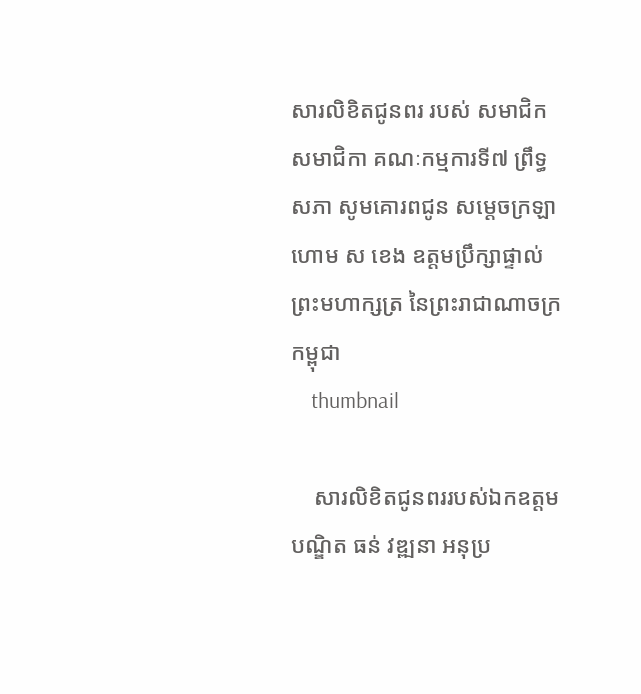សារលិខិតជូនពរ របស់ សមាជិក សមាជិកា គណៈកម្មការទី៧ ព្រឹទ្ធសភា សូមគោរពជូន សម្តេចក្រឡាហោម ស ខេង ឧត្តមប្រឹក្សាផ្ទាល់ព្រះមហាក្សត្រ នៃព្រះរាជាណាចក្រកម្ពុជា
    thumbnail

    សារលិខិតជូនពររបស់ឯកឧត្តមបណ្ឌិត ធន់ វឌ្ឍនា អនុប្រ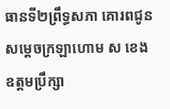ធានទី២ព្រឹទ្ធសភា គោរពជូន សម្តេចក្រឡាហោម ស ខេង ឧត្តមប្រឹក្សា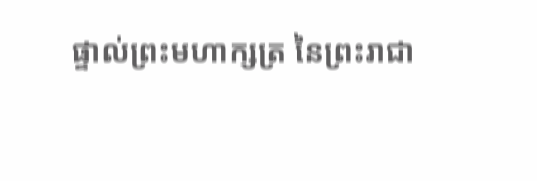ផ្ទាល់ព្រះមហាក្សត្រ នៃព្រះរាជា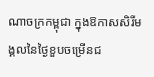ណាចក្រកម្ពុជា ក្នុងឱកាសសិរីមង្គលនៃថ្ងៃខួបចម្រើនជ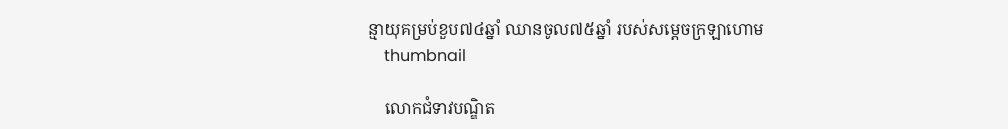ន្មាយុគម្រប់ខួប៧៤ឆ្នាំ ឈានចូល៧៥ឆ្នាំ របស់សម្តេចក្រឡាហោម
    thumbnail

    លោកជំទាវបណ្ឌិត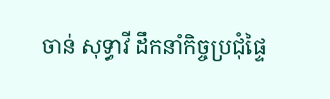ចាន់ សុទ្ធាវី ដឹកនាំកិច្ចប្រជុំផ្ទៃ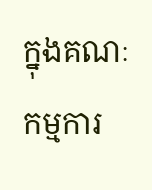ក្នុងគណៈកម្មការ